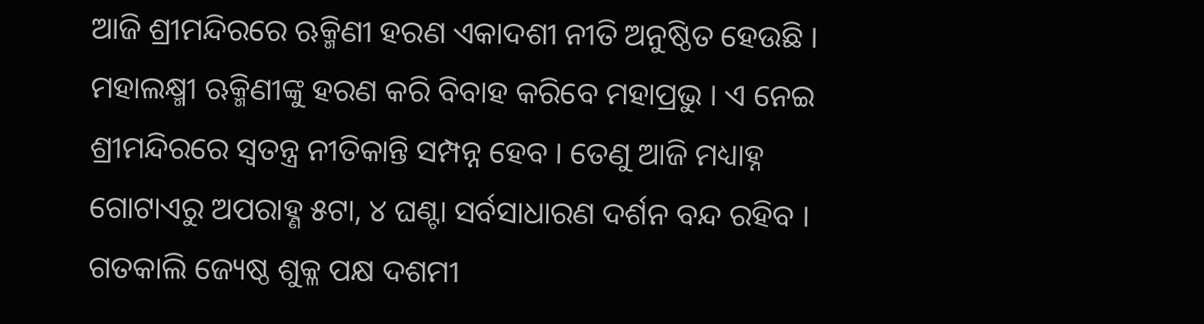ଆଜି ଶ୍ରୀମନ୍ଦିରରେ ଋକ୍ମିଣୀ ହରଣ ଏକାଦଶୀ ନୀତି ଅନୁଷ୍ଠିତ ହେଉଛି । ମହାଲକ୍ଷ୍ମୀ ଋକ୍ମିଣୀଙ୍କୁ ହରଣ କରି ବିବାହ କରିବେ ମହାପ୍ରଭୁ । ଏ ନେଇ ଶ୍ରୀମନ୍ଦିରରେ ସ୍ବତନ୍ତ୍ର ନୀତିକାନ୍ତି ସମ୍ପନ୍ନ ହେବ । ତେଣୁ ଆଜି ମଧ୍ୟାହ୍ନ ଗୋଟାଏରୁ ଅପରାହ୍ଣ ୫ଟା, ୪ ଘଣ୍ଟା ସର୍ବସାଧାରଣ ଦର୍ଶନ ବନ୍ଦ ରହିବ । ଗତକାଲି ଜ୍ୟେଷ୍ଠ ଶୁକ୍ଳ ପକ୍ଷ ଦଶମୀ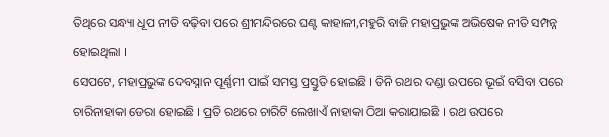ତିଥିରେ ସନ୍ଧ୍ୟା ଧୂପ ନୀତି ବଢ଼ିବା ପରେ ଶ୍ରୀମନ୍ଦିରରେ ଘଣ୍ଟ କାହାଳୀ,ମହୁରି ବାଜି ମହାପ୍ରଭୁଙ୍କ ଅଭିଷେକ ନୀତି ସମ୍ପନ୍ନ ହୋଇଥିଲା ।
ସେପଟେ, ମହାପ୍ରଭୁଙ୍କ ଦେବସ୍ନାନ ପୂର୍ଣ୍ଣମୀ ପାଇଁ ସମସ୍ତ ପ୍ରସ୍ତୁତି ହୋଇଛି । ତିନି ରଥର ଦଣ୍ଡା ଉପରେ ଭୂଇଁ ବସିବା ପରେ ଚାରିନାହାକା ଡେରା ହୋଇଛି । ପ୍ରତି ରଥରେ ଚାରିଟି ଲେଖାଏଁ ନାହାକା ଠିଆ କରାଯାଇଛି । ରଥ ଉପରେ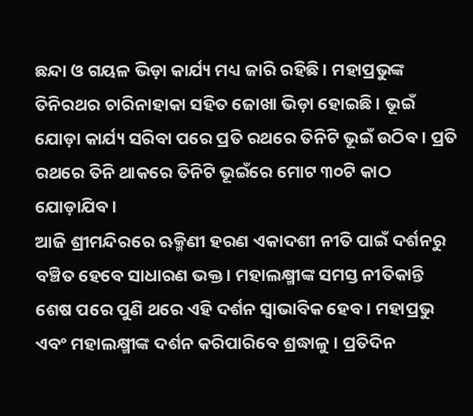ଛନ୍ଦା ଓ ଗୟଳ ଭିଡ଼ା କାର୍ଯ୍ୟ ମଧ୍ୟ ଜାରି ରହିଛି । ମହାପ୍ରଭୁଙ୍କ ତିନିରଥର ଚାରିନାହାକା ସହିତ ଜୋଖା ଭିଡ଼ା ହୋଇଛି । ଭୂଇଁ ଯୋଡ଼ା କାର୍ଯ୍ୟ ସରିବା ପରେ ପ୍ରତି ରଥରେ ତିନିଟି ଭୂଇଁ ଉଠିବ । ପ୍ରତି ରଥରେ ତିନି ଥାକରେ ତିନିଟି ଭୂଇଁରେ ମୋଟ ୩୦ଟି କାଠ ଯୋଡ଼ାଯିବ।
ଆଜି ଶ୍ରୀମନ୍ଦିରରେ ଋକ୍ମିଣୀ ହରଣ ଏକାଦଶୀ ନୀତି ପାଇଁ ଦର୍ଶନରୁ ବଞ୍ଚିତ ହେବେ ସାଧାରଣ ଭକ୍ତ । ମହାଲକ୍ଷ୍ମୀଙ୍କ ସମସ୍ତ ନୀତିକାନ୍ତି ଶେଷ ପରେ ପୁଣି ଥରେ ଏହି ଦର୍ଶନ ସ୍ବାଭାବିକ ହେବ । ମହାପ୍ରଭୁ ଏବଂ ମହାଲକ୍ଷ୍ମୀଙ୍କ ଦର୍ଶନ କରିପାରିବେ ଶ୍ରଦ୍ଧାଳୁ । ପ୍ରତିଦିନ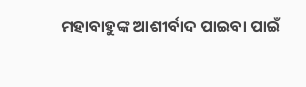ମହାବାହୁଙ୍କ ଆଶୀର୍ବାଦ ପାଇବା ପାଇଁ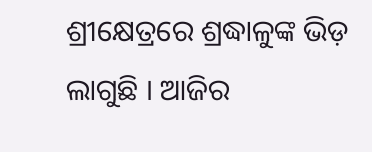ଶ୍ରୀକ୍ଷେତ୍ରରେ ଶ୍ରଦ୍ଧାଳୁଙ୍କ ଭିଡ଼ ଲାଗୁଛି । ଆଜିର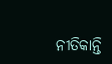ନୀତିକାନ୍ତି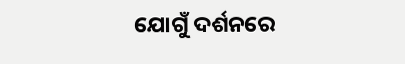ଯୋଗୁଁ ଦର୍ଶନରେ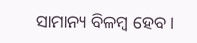ସାମାନ୍ୟ ବିଳମ୍ବ ହେବ ।